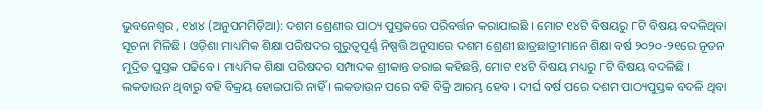ଭୁବନେଶ୍ୱର , ୧୪ା୪ (ଅନୁପମମିଡ଼ିଆ): ଦଶମ ଶ୍ରେଣୀର ପାଠ୍ୟ ପୁସ୍ତକରେ ପରିବର୍ତ୍ତନ କରାଯାଇଛି । ମୋଟ ୧୪ଟି ବିଷୟରୁ ୮ଟି ବିଷୟ ବଦଳିଥିବା ସୂଚନା ମିଳିଛି । ଓଡ଼ିଶା ମାଧ୍ୟମିକ ଶିକ୍ଷା ପରିଷଦର ଗୁରୁତ୍ୱପୂର୍ଣ୍ଣ ନିଷ୍ପତ୍ତି ଅନୁସାରେ ଦଶମ ଶ୍ରେଣୀ ଛାତ୍ରଛାତ୍ରୀମାନେ ଶିକ୍ଷା ବର୍ଷ ୨୦୨୦-୨୧ରେ ନୂତନ ମୁଦ୍ରିତ ପୁସ୍ତକ ପଢିବେ । ମାଧ୍ୟମିକ ଶିକ୍ଷା ପରିଷଦର ସମ୍ପାଦକ ଶ୍ରୀକାନ୍ତ ତରାଇ କହିଛନ୍ତି, ମୋଟ ୧୪ଟି ବିଷୟ ମଧ୍ୟରୁ ୮ଟି ବିଷୟ ବଦଳିଛି । ଲକଡାଉନ ଥିବାରୁ ବହି ବିକ୍ରୟ ହୋଇପାରି ନାହିଁ । ଲକଡାଉନ ପରେ ବହି ବିକ୍ରି ଆରମ୍ଭ ହେବ । ଦୀର୍ଘ ବର୍ଷ ପରେ ଦଶମ ପାଠ୍ୟପୁସ୍ତକ ବଦଳି ଥିବା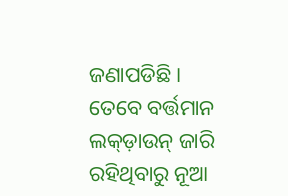ଜଣାପଡିଛି । ତେବେ ବର୍ତ୍ତମାନ ଲକ୍ଡ଼ାଉନ୍ ଜାରି ରହିଥିବାରୁ ନୂଆ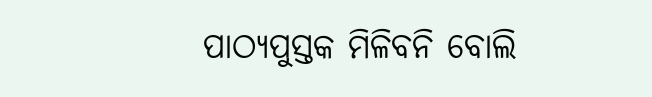ପାଠ୍ୟପୁସ୍ତକ ମିଳିବନି ବୋଲି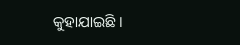କୁହାଯାଇଛି ।